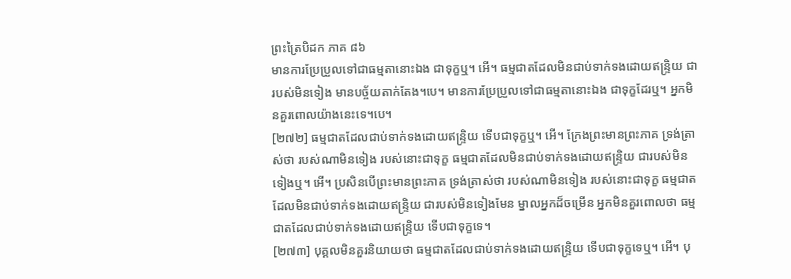ព្រះត្រៃបិដក ភាគ ៨៦
មានការប្រែប្រួលទៅជាធម្មតានោះឯង ជាទុក្ខឬ។ អើ។ ធម្មជាតដែលមិនជាប់ទាក់ទងដោយឥន្ទ្រិយ ជារបស់មិនទៀង មានបច្ច័យតាក់តែង។បេ។ មានការប្រែប្រួលទៅជាធម្មតានោះឯង ជាទុក្ខដែរឬ។ អ្នកមិនគួរពោលយ៉ាងនេះទេ។បេ។
[២៧២] ធម្មជាតដែលជាប់ទាក់ទងដោយឥន្ទ្រិយ ទើបជាទុក្ខឬ។ អើ។ ក្រែងព្រះមានព្រះភាគ ទ្រង់ត្រាស់ថា របស់ណាមិនទៀង របស់នោះជាទុក្ខ ធម្មជាតដែលមិនជាប់ទាក់ទងដោយឥន្ទ្រិយ ជារបស់មិនទៀងឬ។ អើ។ ប្រសិនបើព្រះមានព្រះភាគ ទ្រង់ត្រាស់ថា របស់ណាមិនទៀង របស់នោះជាទុក្ខ ធម្មជាតដែលមិនជាប់ទាក់ទងដោយឥន្ទ្រិយ ជារបស់មិនទៀងមែន ម្នាលអ្នកដ៏ចម្រើន អ្នកមិនគួរពោលថា ធម្មជាតដែលជាប់ទាក់ទងដោយឥន្ទ្រិយ ទើបជាទុក្ខទេ។
[២៧៣] បុគ្គលមិនគួរនិយាយថា ធម្មជាតដែលជាប់ទាក់ទងដោយឥន្ទ្រិយ ទើបជាទុក្ខទេឬ។ អើ។ បុ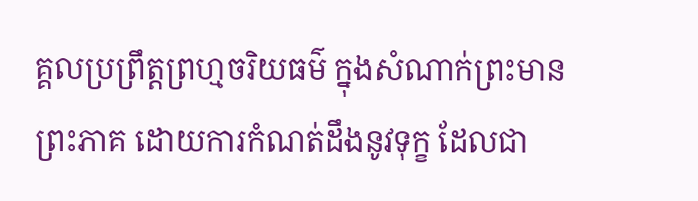គ្គលប្រព្រឹត្តព្រហ្មចរិយធម៌ ក្នុងសំណាក់ព្រះមានព្រះភាគ ដោយការកំណត់ដឹងនូវទុក្ខ ដែលជា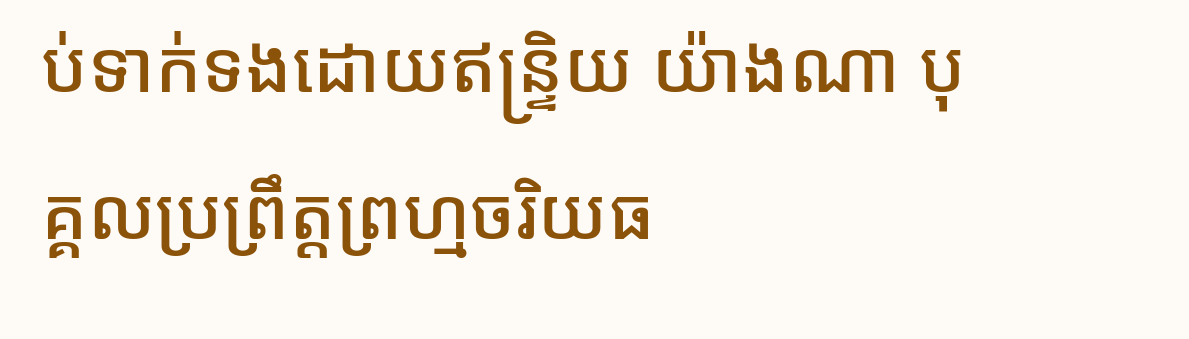ប់ទាក់ទងដោយឥន្ទ្រិយ យ៉ាងណា បុគ្គលប្រព្រឹត្តព្រហ្មចរិយធ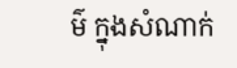ម៌ ក្នុងសំណាក់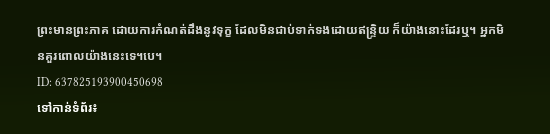ព្រះមានព្រះភាគ ដោយការកំណត់ដឹងនូវទុក្ខ ដែលមិនជាប់ទាក់ទងដោយឥន្ទ្រិយ ក៏យ៉ាងនោះដែរឬ។ អ្នកមិនគួរពោលយ៉ាងនេះទេ។បេ។
ID: 637825193900450698
ទៅកាន់ទំព័រ៖